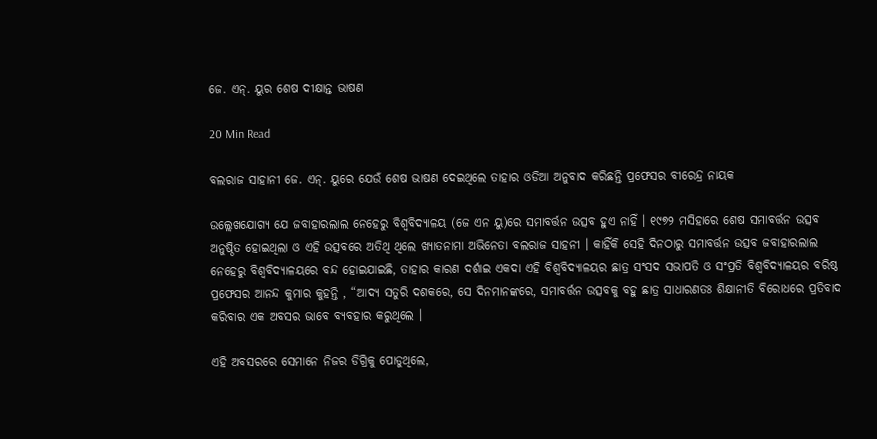ଜେ. ଏନ୍. ୟୁର ଶେଷ ଦୀକ୍ଷାନ୍ତ ଭାଷଣ

20 Min Read

ବଲରାଜ ସାହାନୀ ଜେ. ଏନ୍. ୟୁରେ ଯେଉଁ ଶେଷ ଭାଷଣ ଦେଇଥିଲେ ତାହାର ଓଡିଆ ଅନୁବାଦ କରିଛନ୍ତି ପ୍ରଫେସର ବୀରେନ୍ଦ୍ର ନାୟକ

ଉଲ୍ଲେଖଯୋଗ୍ୟ ଯେ ଜବାହାରଲାଲ ନେହେରୁ ବିଶ୍ୱବିଦ୍ୟାଳୟ (ଜେ ଏନ ୟୁ)ରେ ସମାବର୍ତ୍ତନ ଉତ୍ସବ ହୁଏ ନାହିଁ । ୧୯୭୨ ମସିହାରେ ଶେଷ ସମାବର୍ତ୍ତନ ଉତ୍ସବ ଅନୁଷ୍ଠିତ ହୋଇଥିଲା ଓ ଏହି ଉତ୍ସବରେ ଅତିଥି ଥିଲେ ଖ୍ୟାତନାମା ଅଭିନେତା ବଲରାଜ ସାହନୀ । କାହିଁକି ସେହି ଦିନଠାରୁ ସମାବର୍ତ୍ତନ ଉତ୍ସବ ଜବାହାରଲାଲ ନେହେରୁ ବିଶ୍ୱବିଦ୍ୟାଳୟରେ ବନ୍ଦ ହୋଇଯାଇଛି, ତାହାର କାରଣ ଦର୍ଶାଇ ଏକଦା ଏହି ବିଶ୍ୱବିଦ୍ୟାଳୟର ଛାତ୍ର ସଂସଦ ସଭାପତି ଓ ସଂପ୍ରତି ବିଶ୍ୱବିଦ୍ୟାଳୟର ବରିଷ୍ଠ ପ୍ରଫେସର ଆନନ୍ଦ କୁମାର କୁହନ୍ତି , “ଆଦ୍ୟ ସତୁରି ଦଶକରେ, ସେ ଦିନମାନଙ୍କରେ, ସମାବର୍ତ୍ତନ ଉତ୍ସବକୁ ବହୁ ଛାତ୍ର ସାଧାରଣତଃ ଶିକ୍ଷାନୀତି ବିରୋଧରେ ପ୍ରତିବାଦ କରିବାର ଏକ ଅବସର ଭାବେ ବ୍ୟବହାର କରୁଥିଲେ ।

ଏହି ଅବସରରେ ସେମାନେ ନିଜର ଡିଗ୍ରିକୁ ପୋଡୁଥିଲେ,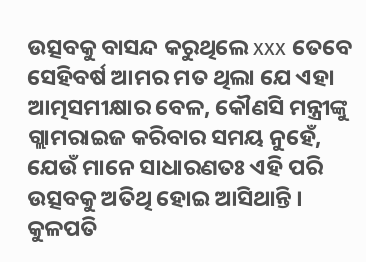ଉତ୍ସବକୁ ବାସନ୍ଦ କରୁଥିଲେ xxx ତେବେ ସେହିବର୍ଷ ଆମର ମତ ଥିଲା ଯେ ଏହା ଆତ୍ମସମୀକ୍ଷାର ବେଳ, କୌଣସି ମନ୍ତ୍ରୀଙ୍କୁ ଗ୍ଲାମରାଇଜ କରିବାର ସମୟ ନୁହେଁ, ଯେଉଁ ମାନେ ସାଧାରଣତଃ ଏହି ପରି ଉତ୍ସବକୁ ଅତିଥି ହୋଇ ଆସିଥାନ୍ତି । କୁଳପତି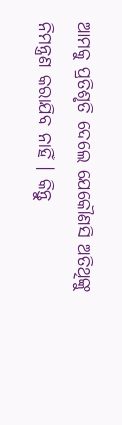ଆମକୁ ପ୍ରତିଶୃତି ଦେଲେ ଯେକୌଣସି ଅତିଥିଙ୍କୁ ନିମନ୍ତ୍ରଣ କରାଯିବ ନାହିଁ । କିନ୍ତୁ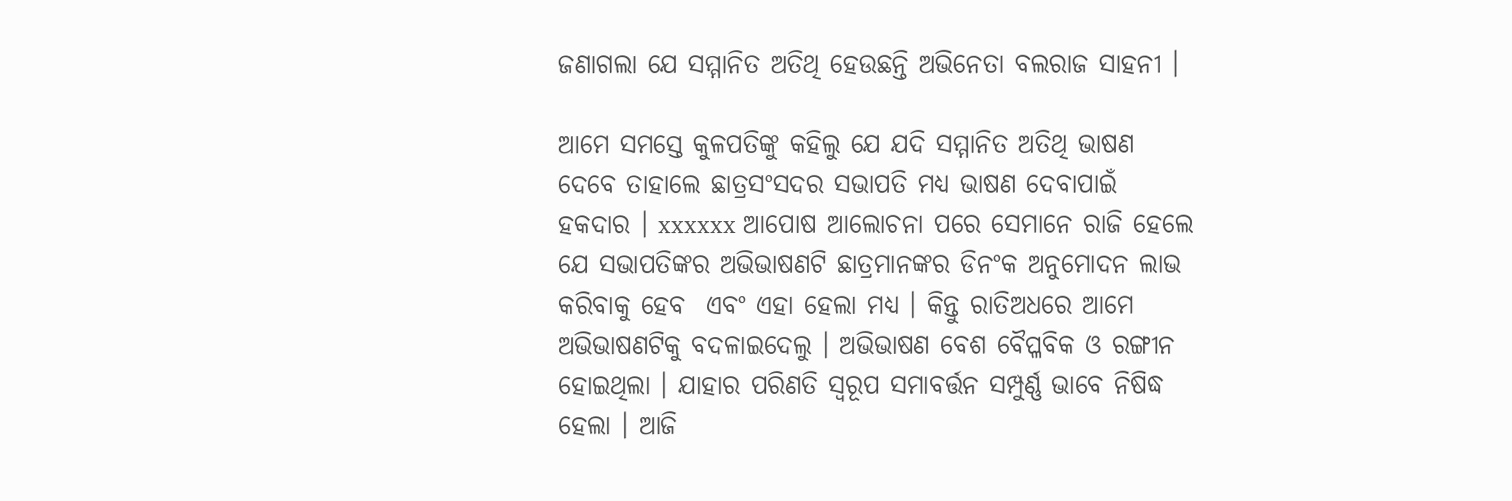ଜଣାଗଲା ଯେ ସମ୍ମାନିତ ଅତିଥି ହେଉଛନ୍ତି ଅଭିନେତା ବଲରାଜ ସାହନୀ ।

ଆମେ ସମସ୍ତେ କୁଳପତିଙ୍କୁ କହିଲୁ ଯେ ଯଦି ସମ୍ମାନିତ ଅତିଥି ଭାଷଣ ଦେବେ ତାହାଲେ ଛାତ୍ରସଂସଦର ସଭାପତି ମଧ୍ୟ ଭାଷଣ ଦେବାପାଇଁ ହକଦାର । xxxxxx ଆପୋଷ ଆଲୋଚନା ପରେ ସେମାନେ ରାଜି ହେଲେ ଯେ ସଭାପତିଙ୍କର ଅଭିଭାଷଣଟି ଛାତ୍ରମାନଙ୍କର ଡିନଂକ ଅନୁମୋଦନ ଲାଭ କରିବାକୁ ହେବ  ଏବଂ ଏହା ହେଲା ମଧ୍ୟ । କିନ୍ତୁ ରାତିଅଧରେ ଆମେ ଅଭିଭାଷଣଟିକୁ ବଦଳାଇଦେଲୁ । ଅଭିଭାଷଣ ବେଶ ବୈପ୍ଳବିକ ଓ ରଙ୍ଗୀନ ହୋଇଥିଲା । ଯାହାର ପରିଣତି ସ୍ୱରୂପ ସମାବର୍ତ୍ତନ ସମ୍ପୁର୍ଣ୍ଣ ଭାବେ ନିଷିଦ୍ଧ ହେଲା । ଆଜି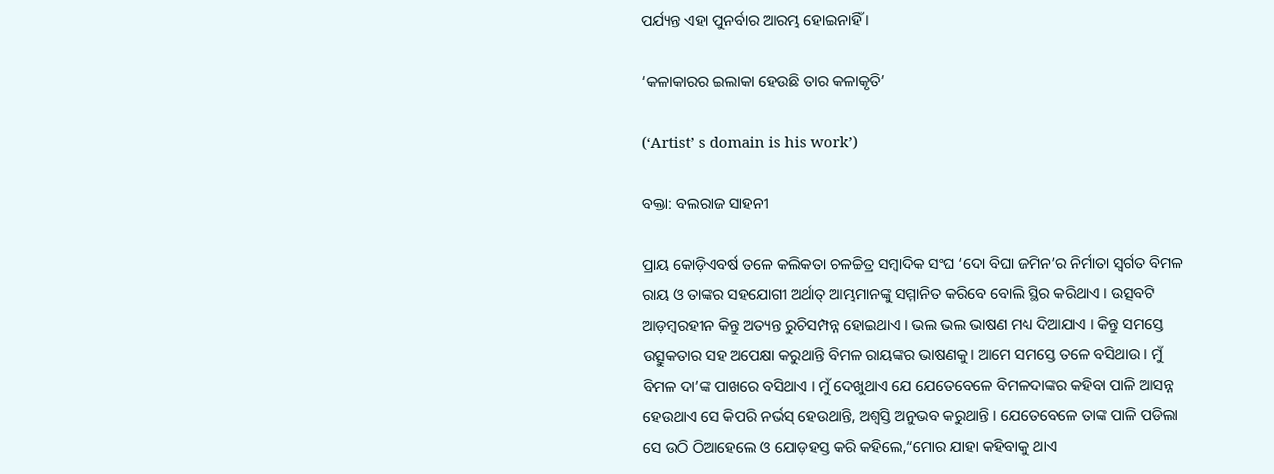ପର୍ଯ୍ୟନ୍ତ ଏହା ପୁନର୍ବାର ଆରମ୍ଭ ହୋଇନାହିଁ ।

‘କଳାକାରର ଇଲାକା ହେଉଛି ତାର କଳାକୃତି’

(‘Artist’ s domain is his work’)

ବକ୍ତା: ବଲରାଜ ସାହନୀ

ପ୍ରାୟ କୋଡ଼ିଏବର୍ଷ ତଳେ କଲିକତା ଚଳଚ୍ଚିତ୍ର ସମ୍ବାଦିକ ସଂଘ ‘ଦୋ ବିଘା ଜମିନ’ର ନିର୍ମାତା ସ୍ୱର୍ଗତ ବିମଳ ରାୟ ଓ ତାଙ୍କର ସହଯୋଗୀ ଅର୍ଥାତ୍ ଆମ୍ଭମାନଙ୍କୁ ସମ୍ମାନିତ କରିବେ ବୋଲି ସ୍ଥିର କରିଥାଏ । ଉତ୍ସବଟି ଆଡ଼ମ୍ବରହୀନ କିନ୍ତୁ ଅତ୍ୟନ୍ତ ରୁଚିସମ୍ପନ୍ନ ହୋଇଥାଏ । ଭଲ ଭଲ ଭାଷଣ ମଧ୍ୟ ଦିଆଯାଏ । କିନ୍ତୁ ସମସ୍ତେ ଉତ୍ସୁକତାର ସହ ଅପେକ୍ଷା କରୁଥାନ୍ତି ବିମଳ ରାୟଙ୍କର ଭାଷଣକୁ। ଆମେ ସମସ୍ତେ ତଳେ ବସିଥାଉ । ମୁଁ ବିମଳ ଦା’ଙ୍କ ପାଖରେ ବସିଥାଏ । ମୁଁ ଦେଖୁଥାଏ ଯେ ଯେତେବେଳେ ବିମଳଦାଙ୍କର କହିବା ପାଳି ଆସନ୍ନ ହେଉଥାଏ ସେ କିପରି ନର୍ଭସ୍ ହେଉଥାନ୍ତି, ଅଶ୍ୱସ୍ତି ଅନୁଭବ କରୁଥାନ୍ତି । ଯେତେବେଳେ ତାଙ୍କ ପାଳି ପଡିଲା ସେ ଉଠି ଠିଆହେଲେ ଓ ଯୋଡ଼ହସ୍ତ କରି କହିଲେ,“ମୋର ଯାହା କହିବାକୁ ଥାଏ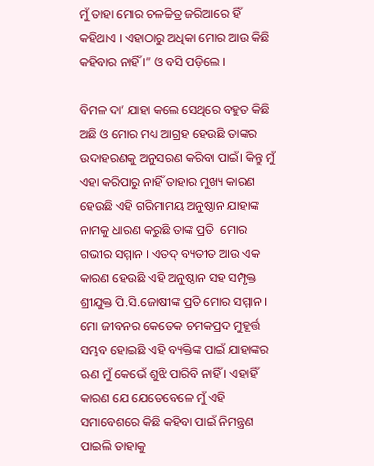ମୁଁ ତାହା ମୋର ଚଳଚ୍ଚିତ୍ର ଜରିଆରେ ହିଁ କହିଥାଏ । ଏହାଠାରୁ ଅଧିକା ମୋର ଆଉ କିଛି କହିବାର ନାହିଁ ।” ଓ ବସି ପଡ଼ିଲେ ।

ବିମଳ ଦା’ ଯାହା କଲେ ସେଥିରେ ବହୁତ କିଛି ଅଛି ଓ ମୋର ମଧ୍ୟ ଆଗ୍ରହ ହେଉଛି ତାଙ୍କର ଉଦାହରଣକୁ ଅନୁସରଣ କରିବା ପାଇଁ। କିନ୍ତୁ ମୁଁ ଏହା କରିପାରୁ ନାହିଁ ତାହାର ମୁଖ୍ୟ କାରଣ ହେଉଛି ଏହି ଗରିମାମୟ ଅନୁଷ୍ଠାନ ଯାହାଙ୍କ ନାମକୁ ଧାରଣ କରୁଛି ତାଙ୍କ ପ୍ରତି  ମୋର ଗଭୀର ସମ୍ମାନ । ଏତଦ୍ ବ୍ୟତୀତ ଆଉ ଏକ କାରଣ ହେଉଛି ଏହି ଅନୁଷ୍ଠାନ ସହ ସମ୍ପୃକ୍ତ ଶ୍ରୀଯୁକ୍ତ ପି.ସି.ଜୋଷୀଙ୍କ ପ୍ରତି ମୋର ସମ୍ମାନ । ମୋ ଜୀବନର କେତେକ ଚମକପ୍ରଦ ମୁହୂର୍ତ୍ତ ସମ୍ଭବ ହୋଇଛି ଏହି ବ୍ୟକ୍ତିଙ୍କ ପାଇଁ ଯାହାଙ୍କର ଋଣ ମୁଁ କେଭେଁ ଶୁଝି ପାରିବି ନାହିଁ । ଏହାହିଁ କାରଣ ଯେ ଯେତେବେଳେ ମୁଁ ଏହି ସମାବେଶରେ କିଛି କହିବା ପାଇଁ ନିମନ୍ତ୍ରଣ ପାଇଲି ତାହାକୁ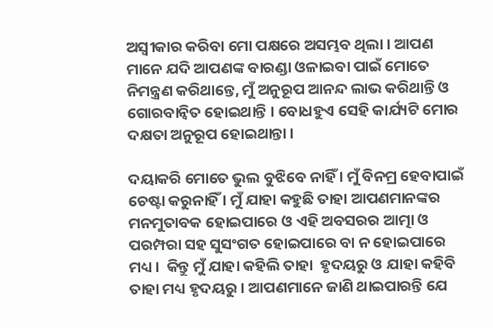ଅସ୍ୱୀକାର କରିବା ମୋ ପକ୍ଷରେ ଅସମ୍ଭବ ଥିଲା । ଆପଣ ମାନେ ଯଦି ଆପଣଙ୍କ ବାରଣ୍ଡା ଓଳାଇବା ପାଇଁ ମୋତେ ନିମନ୍ତ୍ରଣ କରିଥାନ୍ତେ, ମୁଁ ଅନୁରୂପ ଆନନ୍ଦ ଲାଭ କରିଥାନ୍ତି ଓ ଗୋରବାନ୍ୱିତ ହୋଇଥାନ୍ତି । ବୋଧହୁଏ ସେହି କାର୍ଯ୍ୟଟି ମୋର ଦକ୍ଷତା ଅନୁରୂପ ହୋଇଥାନ୍ତା ।

ଦୟାକରି ମୋତେ ଭୁଲ ବୁଝିବେ ନାହିଁ । ମୁଁ ବିନମ୍ର ହେବାପାଇଁ ଚେଷ୍ଟା କରୁନାହିଁ । ମୁଁ ଯାହା କହୁଛି ତାହା ଆପଣମାନଙ୍କର ମନମୁତାବକ ହୋଇପାରେ ଓ ଏହି ଅବସରର ଆତ୍ମା ଓ ପରମ୍ପରା ସହ ସୁସଂଗତ ହୋଇପାରେ ବା ନ ହୋଇପାରେ ମଧ୍ୟ ।  କିନ୍ତୁ ମୁଁ ଯାହା କହିଲି ତାହା  ହୃଦୟରୁ ଓ ଯାହା କହିବି ତାହା ମଧ୍ୟ ହୃଦୟରୁ । ଆପଣମାନେ ଜାଣି ଥାଇପାରନ୍ତି ଯେ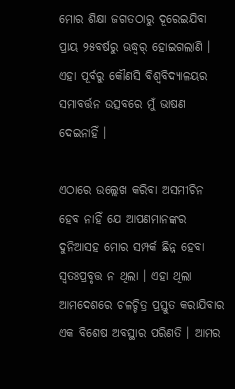ମୋର ଶିକ୍ଷା ଜଗତଠାରୁ ଦୂରେଇଯିବା ପ୍ରାୟ ୨୫ବର୍ଷରୁ ଊଦ୍ଧ୍ୱର୍ ହୋଇଗଲାଣି । ଏହା ପୂର୍ବରୁ କୌଣସି ବିଶ୍ୱବିଦ୍ୟାଳୟର ସମାବର୍ତ୍ତନ ଉତ୍ସବରେ ମୁଁ ଭାଷଣ ଦେଇନାହିଁ ।

ଏଠାରେ ଉଲ୍ଲେଖ କରିବା ଅସମୀଚିନ ହେବ ନାହିଁ ଯେ ଆପଣମାନଙ୍କର ଦୁନିଆସହ ମୋର ସମ୍ପର୍କ ଛିନ୍ନ ହେବା ସ୍ୱତଃପ୍ରବୃତ୍ତ ନ ଥିଲା । ଏହା ଥିଲା ଆମଦେଶରେ ଚଳଚ୍ଚିତ୍ର ପ୍ରସ୍ତୁତ କରାଯିବାର ଏକ ବିଶେଷ ଅବସ୍ଥାର ପରିଣତି । ଆମର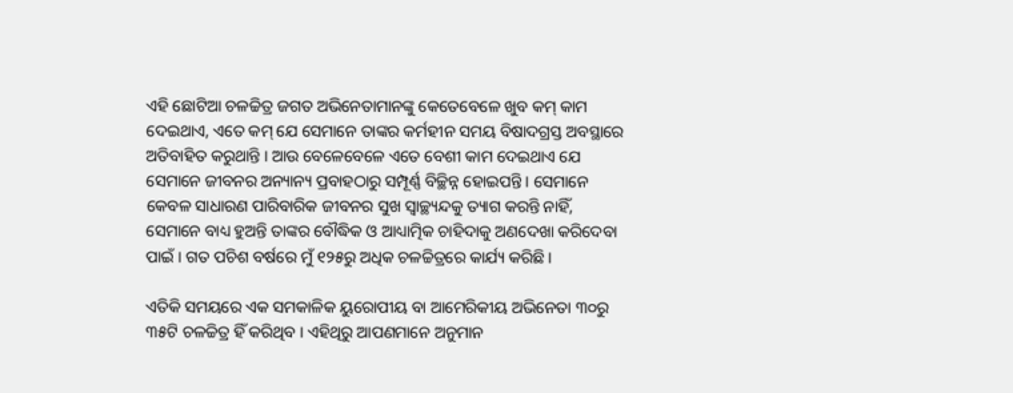ଏହି ଛୋଟିଆ ଚଳଚ୍ଚିତ୍ର ଜଗତ ଅଭିନେତାମାନଙ୍କୁ କେତେବେଳେ ଖୁବ କମ୍ କାମ ଦେଇଥାଏ, ଏତେ କମ୍ ଯେ ସେମାନେ ତାଙ୍କର କର୍ମହୀନ ସମୟ ବିଷାଦଗ୍ରସ୍ତ ଅବସ୍ଥାରେ ଅତିବାହିତ କରୁଥାନ୍ତି । ଆଉ ବେଳେବେଳେ ଏତେ ବେଶୀ କାମ ଦେଇଥାଏ ଯେ ସେମାନେ ଜୀବନର ଅନ୍ୟାନ୍ୟ ପ୍ରବାହଠାରୁ ସମ୍ପୂର୍ଣ୍ଣ ବିଚ୍ଛିନ୍ନ ହୋଇପନ୍ତି । ସେମାନେ କେବଳ ସାଧାରଣ ପାରିବାରିକ ଜୀବନର ସୁଖ ସ୍ୱାଚ୍ଛ୍ୟନ୍ଦକୁ ତ୍ୟାଗ କରନ୍ତି ନାହିଁ, ସେମାନେ ବାଧ୍ୟ ହୁଅନ୍ତି ତାଙ୍କର ବୌଦ୍ଧିକ ଓ ଆଧ୍ୟାତ୍ମିକ ଚାହିଦାକୁ ଅଣଦେଖା କରିଦେବା ପାଇଁ । ଗତ ପଚିଶ ବର୍ଷରେ ମୁଁ ୧୨୫ରୁ ଅଧିକ ଚଳଚ୍ଚିତ୍ରରେ କାର୍ଯ୍ୟ କରିଛି ।

ଏତିକି ସମୟରେ ଏକ ସମକାଳିକ ୟୁରୋପୀୟ ବା ଆମେରିକୀୟ ଅଭିନେତା ୩୦ରୁ ୩୫ଟି ଚଳଚ୍ଚିତ୍ର ହିଁ କରିଥିବ । ଏହିଥିରୁ ଆପଣମାନେ ଅନୁମାନ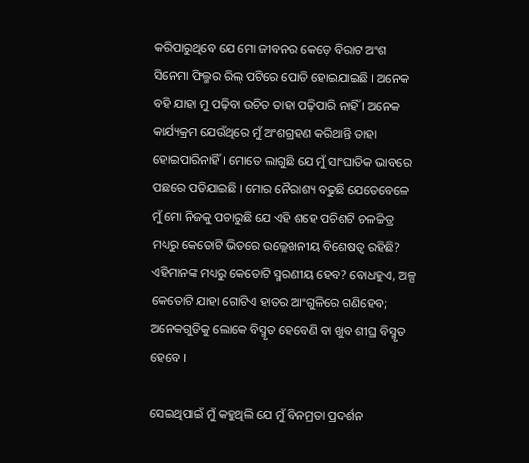କରିପାରୁଥିବେ ଯେ ମୋ ଜୀବନର କେଡ଼େ ବିରାଟ ଅଂଶ ସିନେମା ଫିଲ୍ମର ରିଲ୍ ପଟିରେ ପୋତି ହୋଇଯାଇଛି । ଅନେକ ବହି ଯାହା ମୁ ପଢ଼ିବା ଉଚିତ ତାହା ପଢ଼ିପାରି ନାହିଁ । ଅନେକ କାର୍ଯ୍ୟକ୍ରମ ଯେଉଁଥିରେ ମୁଁ ଅଂଶଗ୍ରହଣ କରିଥାନ୍ତି ତାହା ହୋଇପାରିନାହିଁ । ମୋତେ ଲାଗୁଛି ଯେ ମୁଁ ସାଂଘାତିକ ଭାବରେ ପଛରେ ପଡିଯାଇଛି । ମୋର ନୈରାଶ୍ୟ ବଢୁଛି ଯେତେବେଳେ ମୁଁ ମୋ ନିଜକୁ ପଚାରୁଛି ଯେ ଏହି ଶହେ ପଚିଶଟି ଚଳଚ୍ଚିତ୍ର ମଧ୍ୟରୁ କେତୋଟି ଭିତରେ ଉଲ୍ଲେଖନୀୟ ବିଶେଷତ୍ୱ ରହିଛି? ଏହିମାନଙ୍କ ମଧ୍ୟରୁ କେତୋଟି ସ୍ମରଣୀୟ ହେବ? ବୋଧହୁଏ, ଅଳ୍ପ କେତୋଟି ଯାହା ଗୋଟିଏ ହାତର ଆଂଗୁଳିରେ ଗଣିହେବ; ଅନେକଗୁଡିକୁ ଲୋକେ ବିସ୍ମୃତ ହେବେଣି ବା ଖୁବ ଶୀଘ୍ର ବିସ୍ମୃତ ହେବେ ।

ସେଇଥିପାଇଁ ମୁଁ କହୁଥିଲି ଯେ ମୁଁ ବିନମ୍ରତା ପ୍ରଦର୍ଶନ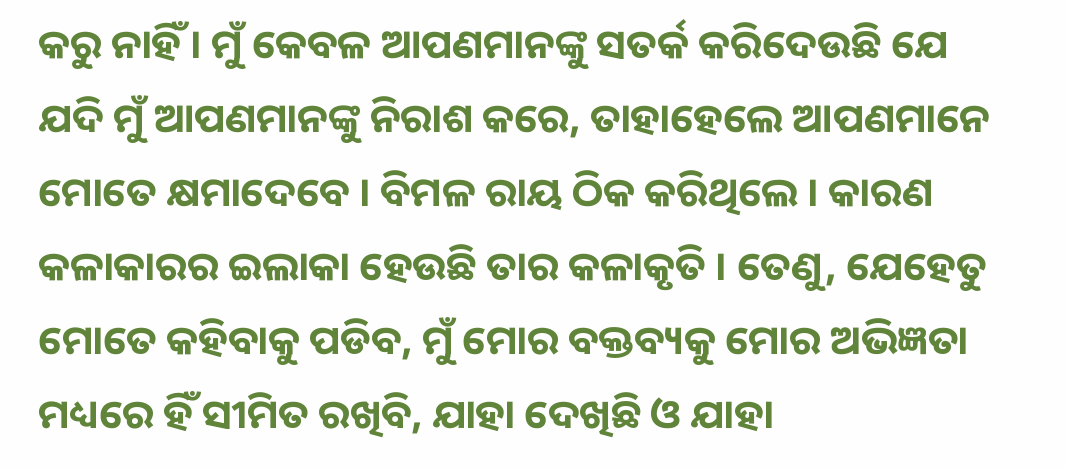କରୁ ନାହିଁ । ମୁଁ କେବଳ ଆପଣମାନଙ୍କୁ ସତର୍କ କରିଦେଉଛି ଯେ ଯଦି ମୁଁ ଆପଣମାନଙ୍କୁ ନିରାଶ କରେ, ତାହାହେଲେ ଆପଣମାନେ ମୋତେ କ୍ଷମାଦେବେ । ବିମଳ ରାୟ ଠିକ କରିଥିଲେ । କାରଣ କଳାକାରର ଇଲାକା ହେଉଛି ତାର କଳାକୃତି । ତେଣୁ, ଯେହେତୁ ମୋତେ କହିବାକୁ ପଡିବ, ମୁଁ ମୋର ବକ୍ତବ୍ୟକୁ ମୋର ଅଭିଜ୍ଞତା ମଧ୍ୟରେ ହିଁ ସୀମିତ ରଖିବି, ଯାହା ଦେଖିଛି ଓ ଯାହା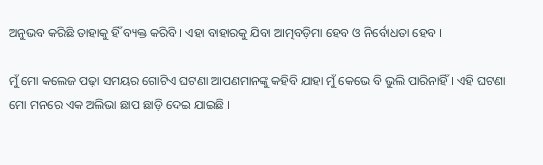ଅନୁଭବ କରିଛି ତାହାକୁ ହିଁ ବ୍ୟକ୍ତ କରିବି । ଏହା ବାହାରକୁ ଯିବା ଆତ୍ମବଡ଼ିମା ହେବ ଓ ନିର୍ବୋଧତା ହେବ ।

ମୁଁ ମୋ କଲେଜ ପଢ଼ା ସମୟର ଗୋଟିଏ ଘଟଣା ଆପଣମାନଙ୍କୁ କହିବି ଯାହା ମୁଁ କେଭେ ବି ଭୁଲି ପାରିନାହିଁ । ଏହି ଘଟଣା ମୋ ମନରେ ଏକ ଅଲିଭା ଛାପ ଛାଡ଼ି ଦେଇ ଯାଇଛି ।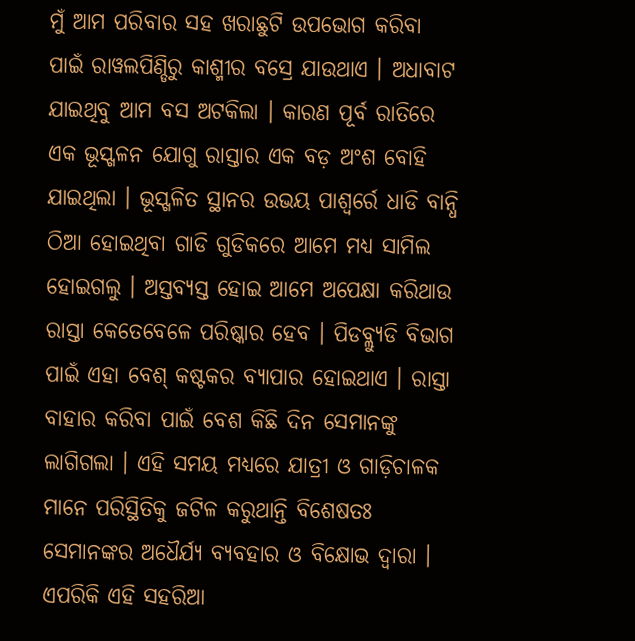ମୁଁ ଆମ ପରିବାର ସହ ଖରାଛୁଟି ଉପଭୋଗ କରିବା ପାଇଁ ରାୱଲପିଣ୍ଡିରୁ କାଶ୍ମୀର ବସ୍ରେ ଯାଉଥାଏ । ଅଧାବାଟ ଯାଇଥିବୁ ଆମ ବସ ଅଟକିଲା । କାରଣ ପୂର୍ବ ରାତିରେ ଏକ ଭୂସ୍ଖଳନ ଯୋଗୁ ରାସ୍ତାର ଏକ ବଡ଼ ଅଂଶ ବୋହି ଯାଇଥିଲା । ଭୂସ୍ଖଳିତ ସ୍ଥାନର ଉଭୟ ପାଶ୍ୱର୍ରେ ଧାଡି ବାନ୍ଧି ଠିଆ ହୋଇଥିବା ଗାଡି ଗୁଡିକରେ ଆମେ ମଧ୍ୟ ସାମିଲ ହୋଇଗଲୁ । ଅସ୍ତବ୍ୟସ୍ତ ହୋଇ ଆମେ ଅପେକ୍ଷା କରିଥାଉ ରାସ୍ତା କେତେବେଳେ ପରିଷ୍କାର ହେବ । ପିଡବ୍ଲ୍ୟୁଡି ବିଭାଗ ପାଇଁ ଏହା ବେଶ୍ କଷ୍ଟକର ବ୍ୟାପାର ହୋଇଥାଏ । ରାସ୍ତା ବାହାର କରିବା ପାଇଁ ବେଶ କିଛି ଦିନ ସେମାନଙ୍କୁ ଲାଗିଗଲା । ଏହି ସମୟ ମଧ୍ୟରେ ଯାତ୍ରୀ ଓ ଗାଡ଼ିଚାଳକ ମାନେ ପରିସ୍ଥିତିକୁ ଜଟିଳ କରୁଥାନ୍ତି ବିଶେଷତଃ ସେମାନଙ୍କର ଅଧୈର୍ଯ୍ୟ ବ୍ୟବହାର ଓ ବିକ୍ଷୋଭ ଦ୍ୱାରା । ଏପରିକି ଏହି ସହରିଆ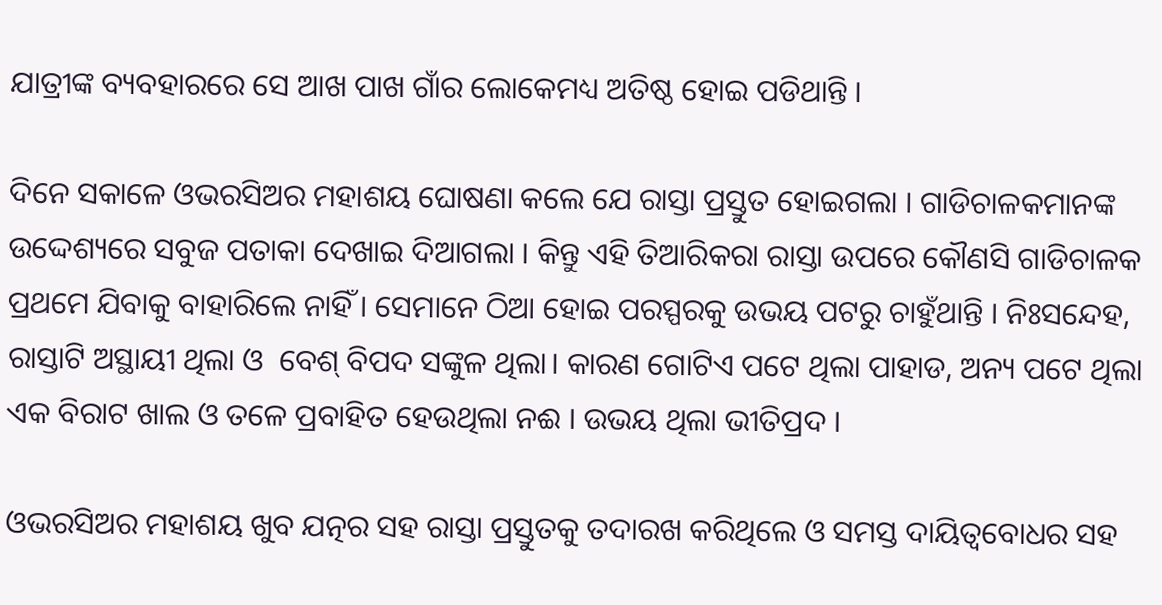ଯାତ୍ରୀଙ୍କ ବ୍ୟବହାରରେ ସେ ଆଖ ପାଖ ଗାଁର ଲୋକେମଧ୍ୟ ଅତିଷ୍ଠ ହୋଇ ପଡିଥାନ୍ତି ।

ଦିନେ ସକାଳେ ଓଭରସିଅର ମହାଶୟ ଘୋଷଣା କଲେ ଯେ ରାସ୍ତା ପ୍ରସ୍ତୁତ ହୋଇଗଲା । ଗାଡିଚାଳକମାନଙ୍କ ଉଦ୍ଦେଶ୍ୟରେ ସବୁଜ ପତାକା ଦେଖାଇ ଦିଆଗଲା । କିନ୍ତୁ ଏହି ତିଆରିକରା ରାସ୍ତା ଉପରେ କୌଣସି ଗାଡିଚାଳକ ପ୍ରଥମେ ଯିବାକୁ ବାହାରିଲେ ନାହିଁ । ସେମାନେ ଠିଆ ହୋଇ ପରସ୍ପରକୁ ଉଭୟ ପଟରୁ ଚାହୁଁଥାନ୍ତି । ନିଃସନ୍ଦେହ, ରାସ୍ତାଟି ଅସ୍ଥାୟୀ ଥିଲା ଓ  ବେଶ୍ ବିପଦ ସଙ୍କୁଳ ଥିଲା। କାରଣ ଗୋଟିଏ ପଟେ ଥିଲା ପାହାଡ, ଅନ୍ୟ ପଟେ ଥିଲା ଏକ ବିରାଟ ଖାଲ ଓ ତଳେ ପ୍ରବାହିତ ହେଉଥିଲା ନଈ । ଉଭୟ ଥିଲା ଭୀତିପ୍ରଦ ।

ଓଭରସିଅର ମହାଶୟ ଖୁବ ଯତ୍ନର ସହ ରାସ୍ତା ପ୍ରସ୍ତୁତକୁ ତଦାରଖ କରିଥିଲେ ଓ ସମସ୍ତ ଦାୟିତ୍ୱବୋଧର ସହ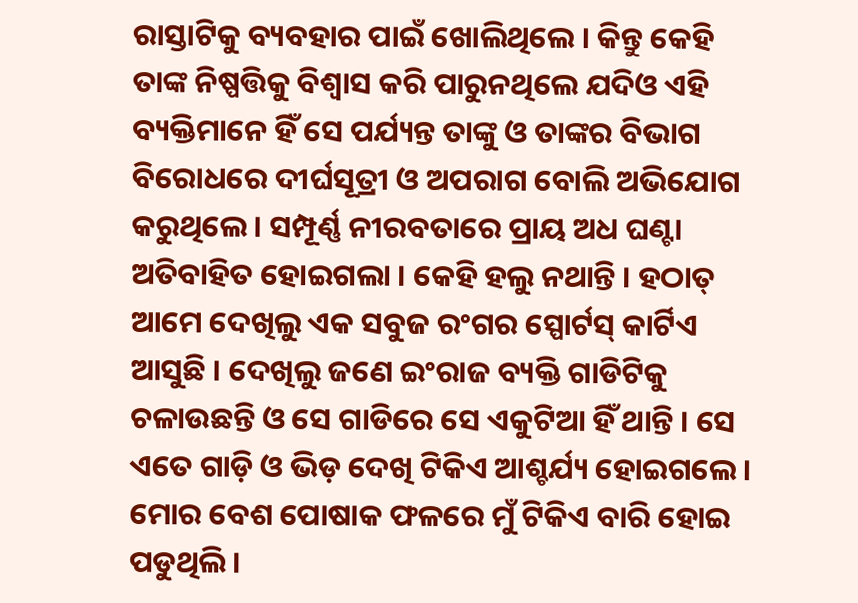ରାସ୍ତାଟିକୁ ବ୍ୟବହାର ପାଇଁ ଖୋଲିଥିଲେ । କିନ୍ତୁ କେହି ତାଙ୍କ ନିଷ୍ପତ୍ତିକୁ ବିଶ୍ୱାସ କରି ପାରୁନଥିଲେ ଯଦିଓ ଏହି ବ୍ୟକ୍ତିମାନେ ହିଁ ସେ ପର୍ଯ୍ୟନ୍ତ ତାଙ୍କୁ ଓ ତାଙ୍କର ବିଭାଗ ବିରୋଧରେ ଦୀର୍ଘସୂତ୍ରୀ ଓ ଅପରାଗ ବୋଲି ଅଭିଯୋଗ କରୁଥିଲେ । ସମ୍ପୂର୍ଣ୍ଣ ନୀରବତାରେ ପ୍ରାୟ ଅଧ ଘଣ୍ଟା ଅତିବାହିତ ହୋଇଗଲା । କେହି ହଲୁ ନଥାନ୍ତି । ହଠାତ୍ ଆମେ ଦେଖିଲୁ ଏକ ସବୁଜ ରଂଗର ସ୍ପୋର୍ଟସ୍ କାର୍ଟିଏ ଆସୁଛି । ଦେଖିଲୁ ଜଣେ ଇଂରାଜ ବ୍ୟକ୍ତି ଗାଡିଟିକୁ ଚଳାଉଛନ୍ତି ଓ ସେ ଗାଡିରେ ସେ ଏକୁଟିଆ ହିଁ ଥାନ୍ତି । ସେ ଏତେ ଗାଡ଼ି ଓ ଭିଡ଼ ଦେଖି ଟିକିଏ ଆଶ୍ଚର୍ଯ୍ୟ ହୋଇଗଲେ । ମୋର ବେଶ ପୋଷାକ ଫଳରେ ମୁଁ ଟିକିଏ ବାରି ହୋଇ ପଡୁଥିଲି ।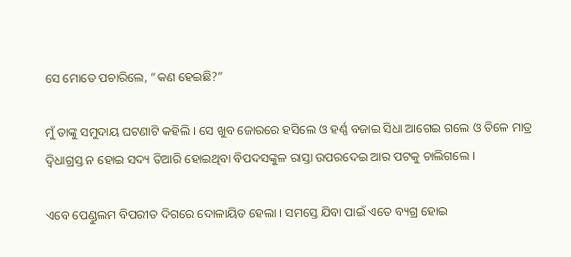ସେ ମୋତେ ପଚାରିଲେ, “କଣ ହେଇଛି?”

ମୁଁ ତାଙ୍କୁ ସମୁଦାୟ ଘଟଣାଟି କହିଲି । ସେ ଖୁବ ଜୋରରେ ହସିଲେ ଓ ହର୍ଣ୍ଣ ବଜାଇ ସିଧା ଆଗେଇ ଗଲେ ଓ ତିଳେ ମାତ୍ର ଦ୍ୱିଧାଗ୍ରସ୍ତ ନ ହୋଇ ସଦ୍ୟ ତିଆରି ହୋଇଥିବା ବିପଦସଙ୍କୁଳ ରାସ୍ତା ଉପରଦେଇ ଆର ପଟକୁ ଚାଲିଗଲେ ।

ଏବେ ପେଣ୍ଡୁଲମ ବିପରୀତ ଦିଗରେ ଦୋଳାୟିତ ହେଲା । ସମସ୍ତେ ଯିବା ପାଇଁ ଏତେ ବ୍ୟଗ୍ର ହୋଇ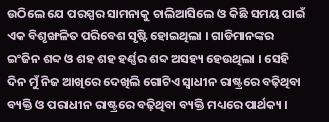ଉଠିଲେ ଯେ ପରସ୍ପର ସାମନାକୁ ଚାଲିଆସିଲେ ଓ କିଛି ସମୟ ପାଇଁ ଏକ ବିଶୃଙ୍ଖଳିତ ପରିବେଶ ସୃଷ୍ଟି ହୋଇଥିଲା । ଗାଡିମାନଙ୍କର ଇଂଜିନ ଶବ୍ଦ ଓ ଶହ ଶହ ହର୍ଣ୍ଣର ଶବ୍ଦ ଅସହ୍ୟ ହେଉଥିଲା । ସେହି ଦିନ ମୁଁ ନିଜ ଆଖିରେ ଦେଖିଲି ଗୋଟିଏ ସ୍ୱାଧୀନ ରାଷ୍ଟ୍ରରେ ବଢ଼ିଥିବା ବ୍ୟକ୍ତି ଓ ପରାଧୀନ ରାଷ୍ଟ୍ରରେ ବଢ଼ିଥିବା ବ୍ୟକ୍ତି ମଧ୍ୟରେ ପାର୍ଥକ୍ୟ ।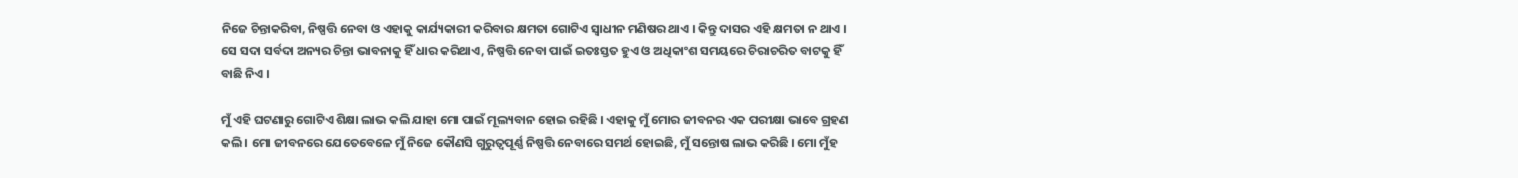ନିଜେ ଚିନ୍ତାକରିବା, ନିଷ୍ପତ୍ତି ନେବା ଓ ଏହାକୁ କାର୍ଯ୍ୟକାରୀ କରିବାର କ୍ଷମତା ଗୋଟିଏ ସ୍ୱାଧୀନ ମଣିଷର ଥାଏ । କିନ୍ତୁ ଦାସର ଏହି କ୍ଷମତା ନ ଥାଏ । ସେ ସଦା ସର୍ବଦା ଅନ୍ୟର ଚିନ୍ତା ଭାବନାକୁ ହିଁ ଧାର କରିଥାଏ, ନିଷ୍ପତ୍ତି ନେବା ପାଇଁ ଇତଃସ୍ତତ ହୁଏ ଓ ଅଧିକାଂଶ ସମୟରେ ଚିରାଚରିତ ବାଟକୁ ହିଁ ବାଛି ନିଏ ।

ମୁଁ ଏହି ଘଟଣାରୁ ଗୋଟିଏ ଶିକ୍ଷା ଲାଭ କଲି ଯାହା ମୋ ପାଇଁ ମୂଲ୍ୟବାନ ହୋଇ ରହିଛି । ଏହାକୁ ମୁଁ ମୋର ଜୀବନର ଏକ ପରୀକ୍ଷା ଭାବେ ଗ୍ରହଣ କଲି । ମୋ ଜୀବନରେ ଯେତେବେଳେ ମୁଁ ନିଜେ କୌଣସି ଗୁରୁତ୍ୱପୂର୍ଣ୍ଣ ନିଷ୍ପତ୍ତି ନେବାରେ ସମର୍ଥ ହୋଇଛି, ମୁଁ ସନ୍ତୋଷ ଲାଭ କରିଛି । ମୋ ମୁଁହ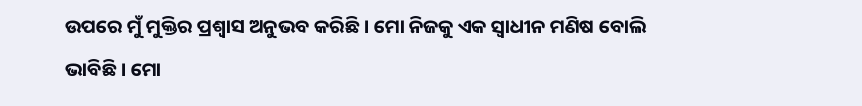ଉପରେ ମୁଁ ମୁକ୍ତିର ପ୍ରଶ୍ୱାସ ଅନୁଭବ କରିଛି । ମୋ ନିଜକୁ ଏକ ସ୍ୱାଧୀନ ମଣିଷ ବୋଲି ଭାବିଛି । ମୋ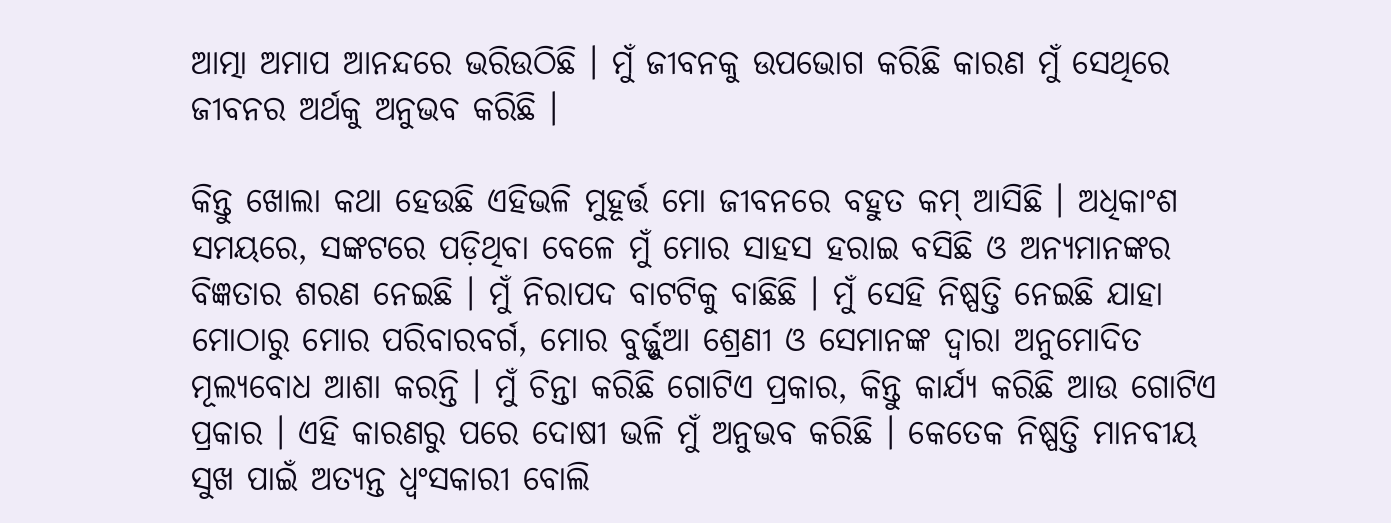ଆତ୍ମା ଅମାପ ଆନନ୍ଦରେ ଭରିଉଠିଛି । ମୁଁ ଜୀବନକୁ ଉପଭୋଗ କରିଛି କାରଣ ମୁଁ ସେଥିରେ ଜୀବନର ଅର୍ଥକୁ ଅନୁଭବ କରିଛି ।

କିନ୍ତୁ ଖୋଲା କଥା ହେଉଛି ଏହିଭଳି ମୁହୂର୍ତ୍ତ ମୋ ଜୀବନରେ ବହୁତ କମ୍ ଆସିଛି । ଅଧିକାଂଶ ସମୟରେ, ସଙ୍କଟରେ ପଡ଼ିଥିବା ବେଳେ ମୁଁ ମୋର ସାହସ ହରାଇ ବସିଛି ଓ ଅନ୍ୟମାନଙ୍କର ବିଜ୍ଞତାର ଶରଣ ନେଇଛି । ମୁଁ ନିରାପଦ ବାଟଟିକୁ ବାଛିଛି । ମୁଁ ସେହି ନିଷ୍ପତ୍ତି ନେଇଛି ଯାହା ମୋଠାରୁ ମୋର ପରିବାରବର୍ଗ, ମୋର ବୁର୍ଜ୍ଜୁଆ ଶ୍ରେଣୀ ଓ ସେମାନଙ୍କ ଦ୍ୱାରା ଅନୁମୋଦିତ ମୂଲ୍ୟବୋଧ ଆଶା କରନ୍ତି । ମୁଁ ଚିନ୍ତା କରିଛି ଗୋଟିଏ ପ୍ରକାର, କିନ୍ତୁ କାର୍ଯ୍ୟ କରିଛି ଆଉ ଗୋଟିଏ ପ୍ରକାର । ଏହି କାରଣରୁ ପରେ ଦୋଷୀ ଭଳି ମୁଁ ଅନୁଭବ କରିଛି । କେତେକ ନିଷ୍ପତ୍ତି ମାନବୀୟ ସୁଖ ପାଇଁ ଅତ୍ୟନ୍ତ ଧ୍ୱଂସକାରୀ ବୋଲି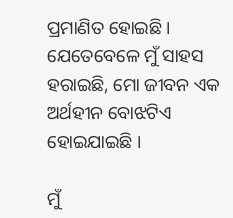ପ୍ରମାଣିତ ହୋଇଛି । ଯେତେବେଳେ ମୁଁ ସାହସ ହରାଇଛି, ମୋ ଜୀବନ ଏକ ଅର୍ଥହୀନ ବୋଝଟିଏ ହୋଇଯାଇଛି ।

ମୁଁ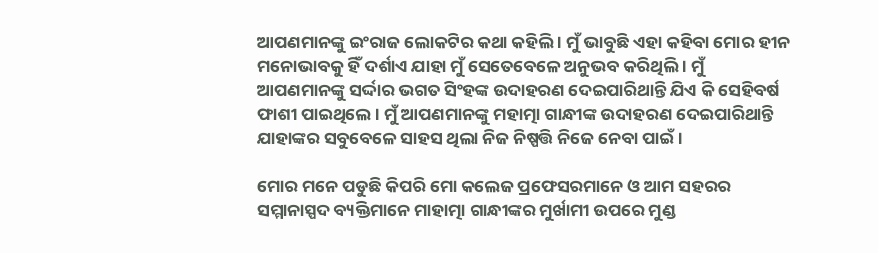ଆପଣମାନଙ୍କୁ ଇଂରାଜ ଲୋକଟିର କଥା କହିଲି । ମୁଁ ଭାବୁଛି ଏହା କହିବା ମୋର ହୀନ ମନୋଭାବକୁ ହିଁ ଦର୍ଶାଏ ଯାହା ମୁଁ ସେତେବେଳେ ଅନୁଭବ କରିଥିଲି । ମୁଁ ଆପଣମାନଙ୍କୁ ସର୍ଦ୍ଦାର ଭଗତ ସିଂହଙ୍କ ଉଦାହରଣ ଦେଇପାରିଥାନ୍ତି ଯିଏ କି ସେହିବର୍ଷ ଫାଶୀ ପାଇଥିଲେ । ମୁଁ ଆପଣମାନଙ୍କୁ ମହାତ୍ମା ଗାନ୍ଧୀଙ୍କ ଉଦାହରଣ ଦେଇପାରିଥାନ୍ତି ଯାହାଙ୍କର ସବୁବେଳେ ସାହସ ଥିଲା ନିଜ ନିଷ୍ପତ୍ତି ନିଜେ ନେବା ପାଇଁ ।

ମୋର ମନେ ପଡୁଛି କିପରି ମୋ କଲେଜ ପ୍ରଫେସରମାନେ ଓ ଆମ ସହରର ସମ୍ମାନାସ୍ପଦ ବ୍ୟକ୍ତିମାନେ ମାହାତ୍ମା ଗାନ୍ଧୀଙ୍କର ମୁର୍ଖାମୀ ଉପରେ ମୁଣ୍ଡ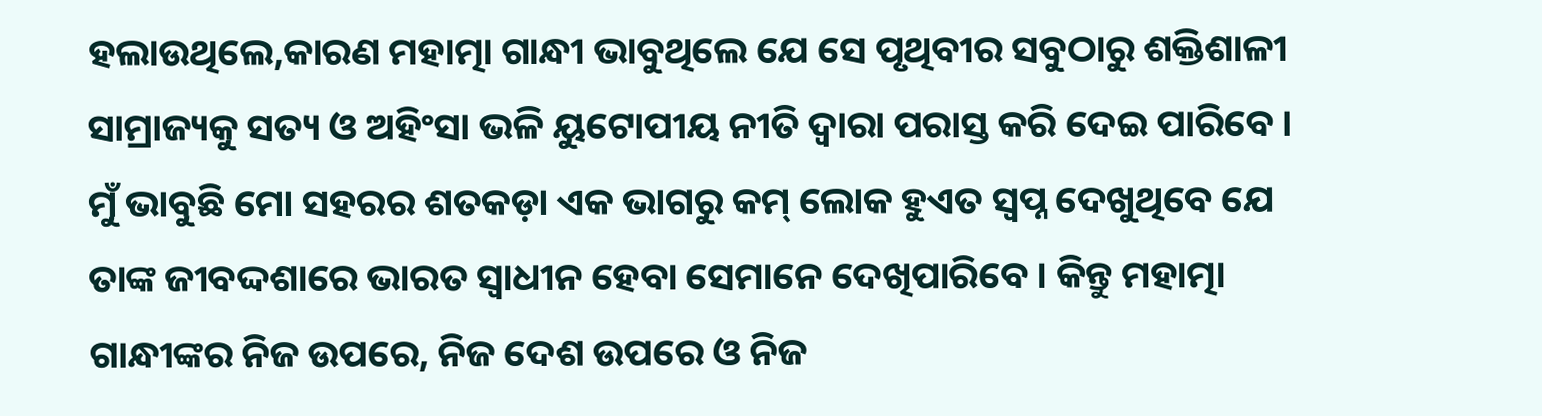ହଲାଉଥିଲେ,କାରଣ ମହାତ୍ମା ଗାନ୍ଧୀ ଭାବୁଥିଲେ ଯେ ସେ ପୃଥିବୀର ସବୁଠାରୁ ଶକ୍ତିଶାଳୀ ସାମ୍ରାଜ୍ୟକୁ ସତ୍ୟ ଓ ଅହିଂସା ଭଳି ୟୁଟୋପୀୟ ନୀତି ଦ୍ୱାରା ପରାସ୍ତ କରି ଦେଇ ପାରିବେ । ମୁଁ ଭାବୁଛି ମୋ ସହରର ଶତକଡ଼ା ଏକ ଭାଗରୁ କମ୍ ଲୋକ ହୁଏତ ସ୍ୱପ୍ନ ଦେଖୁଥିବେ ଯେ ତାଙ୍କ ଜୀବଦ୍ଦଶାରେ ଭାରତ ସ୍ୱାଧୀନ ହେବା ସେମାନେ ଦେଖିପାରିବେ । କିନ୍ତୁ ମହାତ୍ମା ଗାନ୍ଧୀଙ୍କର ନିଜ ଉପରେ, ନିଜ ଦେଶ ଉପରେ ଓ ନିଜ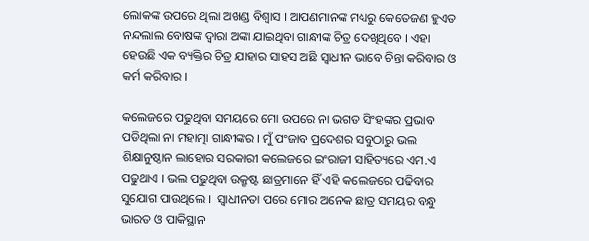ଲୋକଙ୍କ ଉପରେ ଥିଲା ଅଖଣ୍ଡ ବିଶ୍ୱାସ । ଆପଣମାନଙ୍କ ମଧ୍ୟରୁ କେତେଜଣ ହୁଏତ ନନ୍ଦଲାଲ ବୋଷଙ୍କ ଦ୍ୱାରା ଅଙ୍କା ଯାଇଥିବା ଗାନ୍ଧୀଙ୍କ ଚିତ୍ର ଦେଖିଥିବେ । ଏହା ହେଉଛି ଏକ ବ୍ୟକ୍ତିର ଚିତ୍ର ଯାହାର ସାହସ ଅଛି ସ୍ୱାଧୀନ ଭାବେ ଚିନ୍ତା କରିବାର ଓ କର୍ମ କରିବାର ।

କଲେଜରେ ପଢୁଥିବା ସମୟରେ ମୋ ଉପରେ ନା ଭଗତ ସିଂହଙ୍କର ପ୍ରଭାବ  ପଡିଥିଲା ନା ମହାତ୍ମା ଗାନ୍ଧୀଙ୍କର । ମୁଁ ପଂଜାବ ପ୍ରଦେଶର ସବୁଠାରୁ ଭଲ ଶିକ୍ଷାନୁଷ୍ଠାନ ଲାହୋର ସରକାରୀ କଲେଜରେ ଇଂରାଜୀ ସାହିତ୍ୟରେ ଏମ.ଏ ପଢୁଥାଏ । ଭଲ ପଢୁଥିବା ଉକ୍ରୃଷ୍ଟ ଛାତ୍ରମାନେ ହିଁ ଏହି କଲେଜରେ ପଢିବାର ସୁଯୋଗ ପାଉଥିଲେ ।  ସ୍ୱାଧୀନତା ପରେ ମୋର ଅନେକ ଛାତ୍ର ସମୟର ବନ୍ଧୁ ଭାରତ ଓ ପାକିସ୍ଥାନ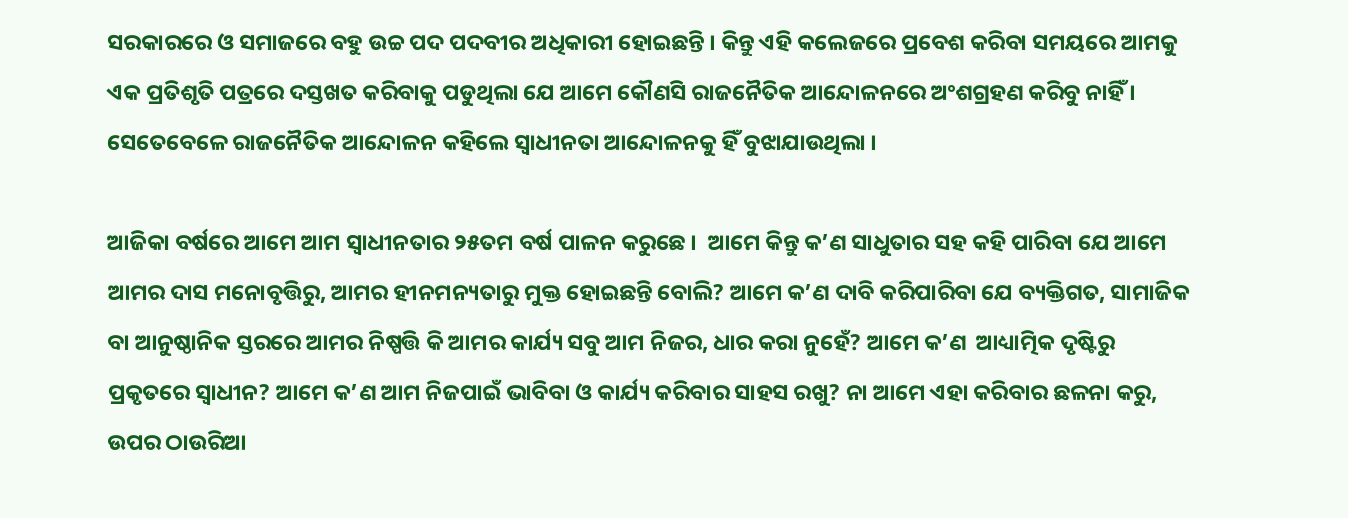ସରକାରରେ ଓ ସମାଜରେ ବହୁ ଉଚ୍ଚ ପଦ ପଦବୀର ଅଧିକାରୀ ହୋଇଛନ୍ତି । କିନ୍ତୁ ଏହି କଲେଜରେ ପ୍ରବେଶ କରିବା ସମୟରେ ଆମକୁ ଏକ ପ୍ରତିଶୃତି ପତ୍ରରେ ଦସ୍ତଖତ କରିବାକୁ ପଡୁଥିଲା ଯେ ଆମେ କୌଣସି ରାଜନୈତିକ ଆନ୍ଦୋଳନରେ ଅଂଶଗ୍ରହଣ କରିବୁ ନାହିଁ । ସେତେବେଳେ ରାଜନୈତିକ ଆନ୍ଦୋଳନ କହିଲେ ସ୍ୱାଧୀନତା ଆନ୍ଦୋଳନକୁ ହିଁ ବୁଝାଯାଉଥିଲା ।

ଆଜିକା ବର୍ଷରେ ଆମେ ଆମ ସ୍ୱାଧୀନତାର ୨୫ତମ ବର୍ଷ ପାଳନ କରୁଛେ ।  ଆମେ କିନ୍ତୁ କ’ଣ ସାଧୁତାର ସହ କହି ପାରିବା ଯେ ଆମେ ଆମର ଦାସ ମନୋବୃତ୍ତିରୁ, ଆମର ହୀନମନ୍ୟତାରୁ ମୁକ୍ତ ହୋଇଛନ୍ତି ବୋଲି? ଆମେ କ’ଣ ଦାବି କରିପାରିବା ଯେ ବ୍ୟକ୍ତିଗତ, ସାମାଜିକ ବା ଆନୁଷ୍ଠାନିକ ସ୍ତରରେ ଆମର ନିଷ୍ପତ୍ତି କି ଆମର କାର୍ଯ୍ୟ ସବୁ ଆମ ନିଜର, ଧାର କରା ନୁହେଁ? ଆମେ କ’ଣ  ଆଧ୍ୟାତ୍ମିକ ଦୃଷ୍ଟିରୁ ପ୍ରକୃତରେ ସ୍ୱାଧୀନ? ଆମେ କ’ଣ ଆମ ନିଜପାଇଁ ଭାବିବା ଓ କାର୍ଯ୍ୟ କରିବାର ସାହସ ରଖୁ? ନା ଆମେ ଏହା କରିବାର ଛଳନା କରୁ, ଉପର ଠାଉରିଆ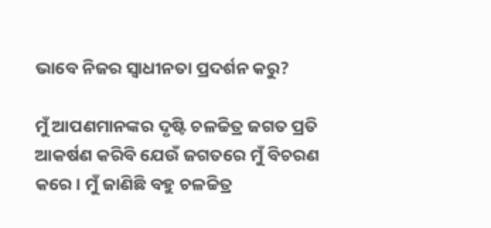ଭାବେ ନିଜର ସ୍ୱାଧୀନତା ପ୍ରଦର୍ଶନ କରୁ?

ମୁଁ ଆପଣମାନଙ୍କର ଦୃଷ୍ଟି ଚଳଚ୍ଚିତ୍ର ଜଗତ ପ୍ରତି ଆକର୍ଷଣ କରିବି ଯେଉଁ ଜଗତରେ ମୁଁ ବିଚରଣ କରେ । ମୁଁ ଜାଣିଛି ବହୁ ଚଳଚ୍ଚିତ୍ର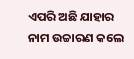ଏପରି ଅଛି ଯାହାର ନାମ ଉଚ୍ଚାରଣ କଲେ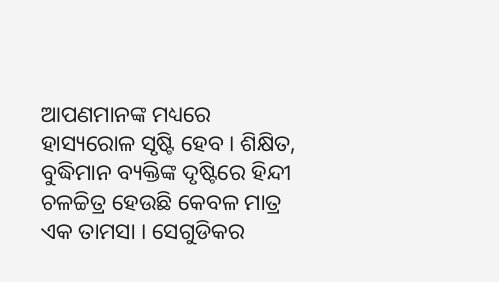ଆପଣମାନଙ୍କ ମଧ୍ୟରେ ହାସ୍ୟରୋଳ ସୃଷ୍ଟି ହେବ । ଶିକ୍ଷିତ, ବୁଦ୍ଧିମାନ ବ୍ୟକ୍ତିଙ୍କ ଦୃଷ୍ଟିରେ ହିନ୍ଦୀ ଚଳଚ୍ଚିତ୍ର ହେଉଛି କେବଳ ମାତ୍ର ଏକ ତାମସା । ସେଗୁଡିକର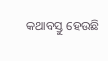କଥାବସ୍ତୁ ହେଉଛି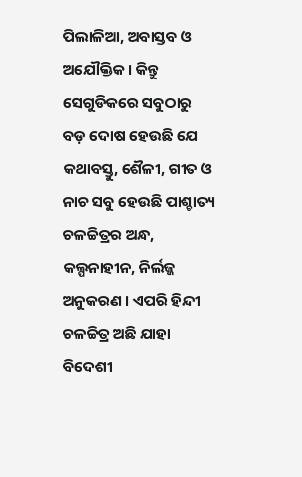ପିଲାଳିଆ, ଅବାସ୍ତବ ଓ ଅଯୌକ୍ତିକ । କିନ୍ତୁ ସେଗୁଡିକରେ ସବୁଠାରୁ ବଡ଼ ଦୋଷ ହେଉଛି ଯେ କଥାବସ୍ତୁ, ଶୈଳୀ, ଗୀତ ଓ ନାଚ ସବୁ ହେଉଛି ପାଶ୍ଚାତ୍ୟ ଚଳଚ୍ଚିତ୍ରର ଅନ୍ଧ, କଲ୍ପନାହୀନ, ନିର୍ଲଜ୍ଜ ଅନୁକରଣ । ଏପରି ହିନ୍ଦୀ ଚଳଚ୍ଚିତ୍ର ଅଛି ଯାହା ବିଦେଶୀ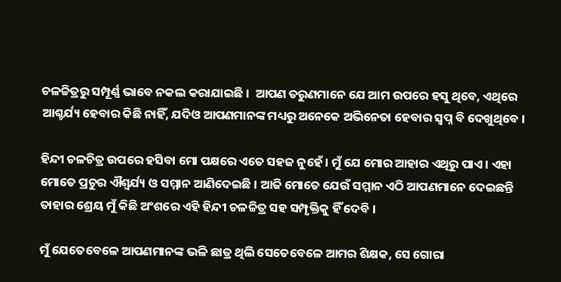ଚଳଚ୍ଚିତ୍ରରୁ ସମ୍ପୂର୍ଣ୍ଣ ଭାବେ ନକଲ କରାଯାଇଛି ।  ଆପଣ ତରୁଣମାନେ ଯେ ଆମ ଉପରେ ହସୁ ଥିବେ, ଏଥିରେ ଆଶ୍ଚର୍ଯ୍ୟ ହେବାର କିଛି ନାହିଁ, ଯଦିଓ ଆପଣମାନଙ୍କ ମଧ୍ୟରୁ ଅନେକେ ଅଭିନେତା ହେବାର ସ୍ୱପ୍ନ ବି ଦେଖୁଥିବେ ।

ହିନ୍ଦୀ ଚଳଚିତ୍ର ଉପରେ ହସିବା ମୋ ପକ୍ଷରେ ଏତେ ସହଜ ନୁହେଁ । ମୁଁ ଯେ ମୋର ଆହାର ଏଥିରୁ ପାଏ । ଏହା ମୋତେ ପ୍ରଚୁର ଐଶ୍ୱର୍ଯ୍ୟ ଓ ସମ୍ମାନ ଆଣିଦେଇଛି । ଆଜି ମୋତେ ଯେଉଁ ସମ୍ମାନ ଏଠି ଆପଣମାନେ ଦେଇଛନ୍ତି ତାହାର ଶ୍ରେୟ ମୁଁ କିଛି ଅଂଶରେ ଏହି ହିନ୍ଦୀ ଚଳଚ୍ଚିତ୍ର ସହ ସମ୍ପୃକ୍ତିକୁ ହିଁ ଦେବି ।

ମୁଁ ଯେତେବେଳେ ଆପଣମାନଙ୍କ ଭଳି ଛାତ୍ର ଥିଲି ସେତେବେଳେ ଆମର ଶିକ୍ଷକ, ସେ ଗୋରା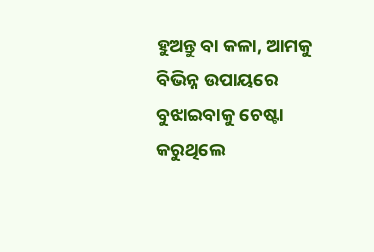ହୁଅନ୍ତୁ ବା କଳା, ଆମକୁ ବିଭିନ୍ନ ଉପାୟରେ ବୁଝାଇବାକୁ ଚେଷ୍ଟା କରୁଥିଲେ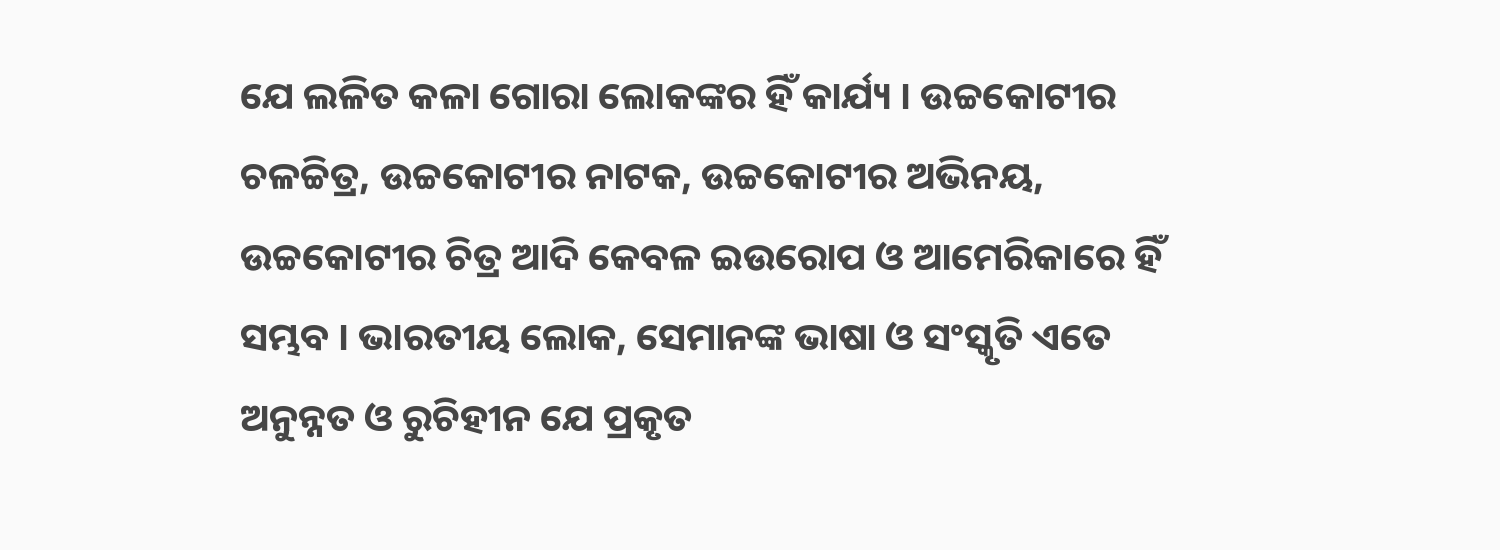ଯେ ଲଳିତ କଳା ଗୋରା ଲୋକଙ୍କର ହିଁ କାର୍ଯ୍ୟ । ଉଚ୍ଚକୋଟୀର ଚଳଚ୍ଚିତ୍ର, ଉଚ୍ଚକୋଟୀର ନାଟକ, ଉଚ୍ଚକୋଟୀର ଅଭିନୟ, ଉଚ୍ଚକୋଟୀର ଚିତ୍ର ଆଦି କେବଳ ଇଉରୋପ ଓ ଆମେରିକାରେ ହିଁ ସମ୍ଭବ । ଭାରତୀୟ ଲୋକ, ସେମାନଙ୍କ ଭାଷା ଓ ସଂସ୍କୃତି ଏତେ ଅନୁନ୍ନତ ଓ ରୁଚିହୀନ ଯେ ପ୍ରକୃତ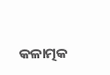କଳାତ୍ମକ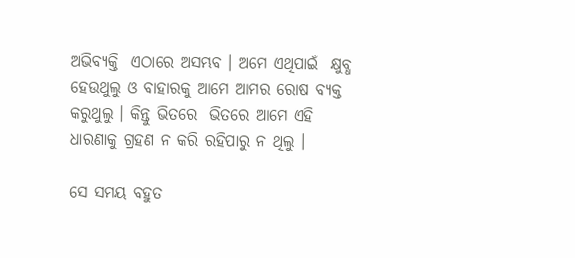ଅଭିବ୍ୟକ୍ତି  ଏଠାରେ ଅସମ୍ଭବ । ଅମେ ଏଥିପାଇଁ  କ୍ଷୁବ୍ଧ ହେଉଥୁଲୁ ଓ ବାହାରକୁ ଆମେ ଆମର ରୋଷ ବ୍ୟକ୍ତ କରୁଥୁଲୁ । କିନ୍ତୁ ଭିତରେ  ଭିତରେ ଆମେ ଏହି ଧାରଣାକୁ ଗ୍ରହଣ ନ କରି ରହିପାରୁ ନ ଥିଲୁ ।

ସେ ସମୟ ବହୁତ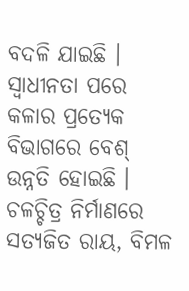ବଦଳି ଯାଇଛି । ସ୍ୱାଧୀନତା ପରେ କଳାର ପ୍ରତ୍ୟେକ ବିଭାଗରେ ବେଶ୍ ଉନ୍ନତି ହୋଇଛି । ଚଳଚ୍ଚିତ୍ର ନିର୍ମାଣରେ ସତ୍ୟଜିତ ରାୟ, ବିମଳ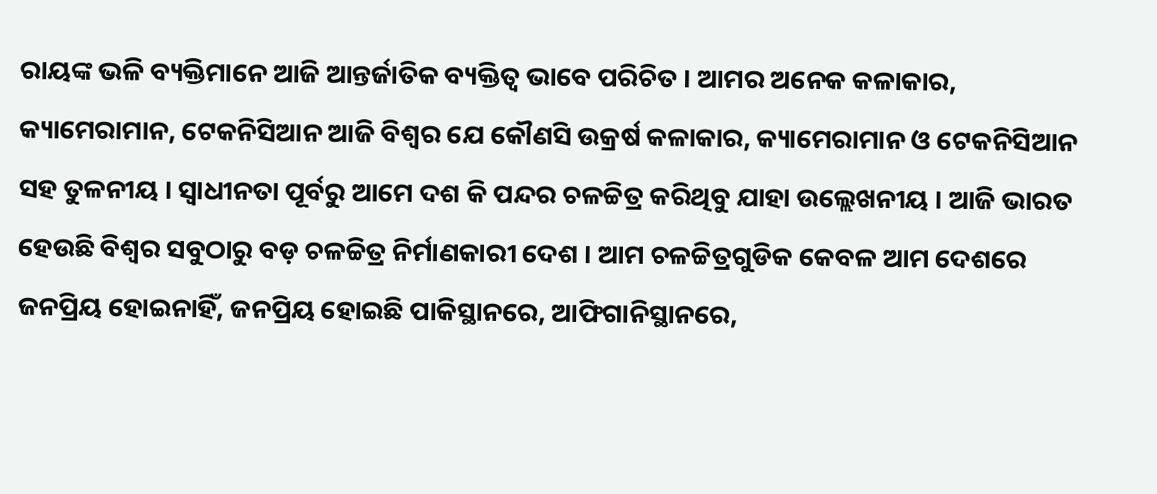ରାୟଙ୍କ ଭଳି ବ୍ୟକ୍ତିମାନେ ଆଜି ଆନ୍ତର୍ଜାତିକ ବ୍ୟକ୍ତିତ୍ୱ ଭାବେ ପରିଚିତ । ଆମର ଅନେକ କଳାକାର, କ୍ୟାମେରାମାନ, ଟେକନିସିଆନ ଆଜି ବିଶ୍ୱର ଯେ କୌଣସି ଉକ୍ରର୍ଷ କଳାକାର, କ୍ୟାମେରାମାନ ଓ ଟେକନିସିଆନ ସହ ତୁଳନୀୟ । ସ୍ୱାଧୀନତା ପୂର୍ବରୁ ଆମେ ଦଶ କି ପନ୍ଦର ଚଳଚ୍ଚିତ୍ର କରିଥିବୁ ଯାହା ଉଲ୍ଲେଖନୀୟ । ଆଜି ଭାରତ ହେଉଛି ବିଶ୍ୱର ସବୁଠାରୁ ବଡ଼ ଚଳଚ୍ଚିତ୍ର ନିର୍ମାଣକାରୀ ଦେଶ । ଆମ ଚଳଚ୍ଚିତ୍ରଗୁଡିକ କେବଳ ଆମ ଦେଶରେ ଜନପ୍ରିୟ ହୋଇନାହିଁ, ଜନପ୍ରିୟ ହୋଇଛି ପାକିସ୍ଥାନରେ, ଆଫିଗାନିସ୍ଥାନରେ,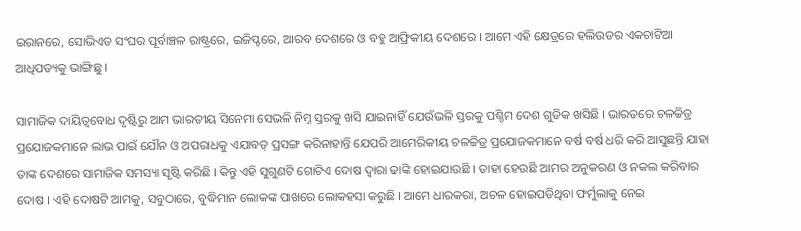ଇରାନରେ, ସୋଭିଏତ ସଂଘର ପୂର୍ବାଞ୍ଚଳ ରାଷ୍ଟ୍ରରେ, ଇଜିପ୍ଟରେ, ଆରବ ଦେଶରେ ଓ ବହୁ ଆଫ୍ରିକୀୟ ଦେଶରେ । ଆମେ ଏହି କ୍ଷେତ୍ରରେ ହଲିଉଡର ଏକଚାଟିଆ ଆଧିପତ୍ୟକୁ ଭାଙ୍ଗିଛୁ ।

ସାମାଜିକ ଦାୟିତ୍ୱବୋଧ ଦୃଷ୍ଟିରୁ ଆମ ଭାରତୀୟ ସିନେମା ସେଭଳି ନିମ୍ନ ସ୍ତରକୁ ଖସି ଯାଇନାହିଁ ଯେଉଁଭଳି ସ୍ତରକୁ ପଶ୍ଚିମ ଦେଶ ଗୁଡିକ ଖସିଛି । ଭାରତରେ ଚଳଚ୍ଚିତ୍ର ପ୍ରଯୋଜକମାନେ ଲାଭ ପାଇଁ ଯୌନ ଓ ଅପରାଧକୁ ଏଯାବତ୍ ପ୍ରସଙ୍ଗ କରିନାହାନ୍ତି ଯେପରି ଆମେରିକୀୟ ଚଳଚ୍ଚିତ୍ର ପ୍ରଯୋଜକମାନେ ବର୍ଷ ବର୍ଷ ଧରି କରି ଆସୁଛନ୍ତି ଯାହା ତାଙ୍କ ଦେଶରେ ସାମାଜିକ ସମସ୍ୟା ସୃଷ୍ଟି କରିଛି । କିନ୍ତୁ ଏହି ସୁଗୁଣଟି ଗୋଟିଏ ଦୋଷ ଦ୍ୱାରା ଢାଙ୍କି ହୋଇଯାଉଛି । ତାହା ହେଉଛି ଆମର ଅନୁକରଣ ଓ ନକଲ କରିବାର ଦୋଷ । ଏହି ଦୋଷଟି ଆମକୁ, ସବୁଠାରେ, ବୁଦ୍ଧିମାନ ଲୋକଙ୍କ ପାଖରେ ଲୋକହସା କରୁଛି । ଆମେ ଧାରକରା, ଅଚଳ ହୋଇପଡିଥିବା ଫର୍ମୁଲାକୁ ନେଇ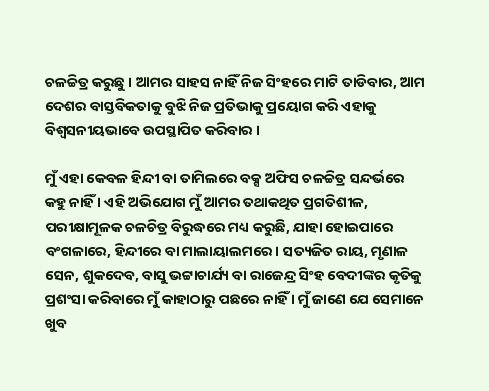ଚଳଚ୍ଚିତ୍ର କରୁଛୁ । ଆମର ସାହସ ନାହିଁ ନିଜ ସିଂହରେ ମାଟି ତାଡିବାର, ଆମ ଦେଶର ବାସ୍ତବିକତାକୁ ବୁଝି ନିଜ ପ୍ରତିଭାକୁ ପ୍ରୟୋଗ କରି ଏହାକୁ ବିଶ୍ୱସନୀୟଭାବେ ଉପସ୍ଥାପିତ କରିବାର ।

ମୁଁ ଏହା କେବଳ ହିନ୍ଦୀ ବା ତାମିଲରେ ବକ୍ସ ଅଫିସ ଚଳଚ୍ଚିତ୍ର ସନ୍ଦର୍ଭରେ କହୁ ନାହିଁ । ଏହି ଅଭିଯୋଗ ମୁଁ ଆମର ତଥାକଥିତ ପ୍ରଗତିଶୀଳ, ପରୀକ୍ଷାମୂଳକ ଚଳଚିତ୍ର ବିରୁଦ୍ଧରେ ମଧ୍ୟ କରୁଛି, ଯାହା ହୋଇପାରେ ବଂଗଳାରେ, ହିନ୍ଦୀରେ ବା ମାଲାୟାଲମରେ । ସତ୍ୟଜିତ ରାୟ, ମୃଣାଳ ସେନ, ଶୁକଦେବ, ବାସୁ ଭଟ୍ଟାଚାର୍ଯ୍ୟ ବା ରାଜେନ୍ଦ୍ର ସିଂହ ବେଦୀଙ୍କର କୃତିକୁ ପ୍ରଶଂସା କରିବାରେ ମୁଁ କାହାଠାରୁ ପଛରେ ନାହିଁ । ମୁଁ ଜାଣେ ଯେ ସେମାନେ ଖୁବ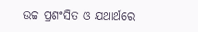ଉଚ୍ଚ ପ୍ରଶଂସିତ ଓ ଯଥାର୍ଥରେ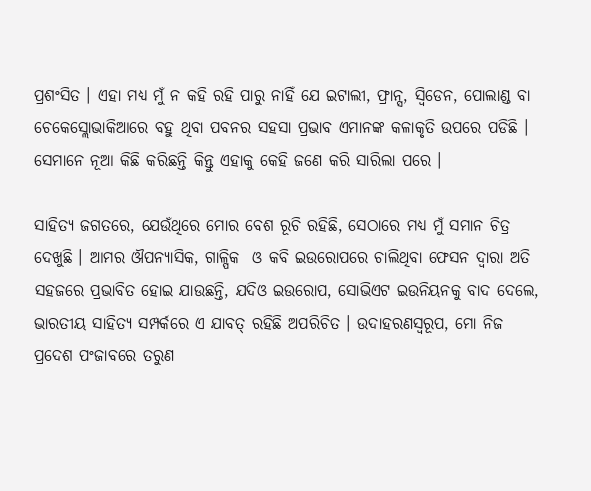ପ୍ରଶଂସିତ । ଏହା ମଧ୍ୟ ମୁଁ ନ କହି ରହି ପାରୁ ନାହିଁ ଯେ ଇଟାଲୀ, ଫ୍ରାନ୍ସ, ସ୍ୱିଡେନ, ପୋଲାଣ୍ଡ ବା ଚେକେସ୍ଲୋଭାକିଆରେ ବହୁ ଥିବା ପବନର ସହସା ପ୍ରଭାବ ଏମାନଙ୍କ କଳାକୃତି ଉପରେ ପଡିଛି । ସେମାନେ ନୂଆ କିଛି କରିଛନ୍ତି କିନ୍ତୁ ଏହାକୁ କେହି ଜଣେ କରି ସାରିଲା ପରେ ।

ସାହିତ୍ୟ ଜଗତରେ, ଯେଉଁଥିରେ ମୋର ବେଶ ରୂଚି ରହିଛି, ସେଠାରେ ମଧ୍ୟ ମୁଁ ସମାନ ଚିତ୍ର ଦେଖୁଛି । ଆମର ଔପନ୍ୟାସିକ, ଗାଳ୍ପିକ  ଓ କବି ଇଉରୋପରେ ଚାଲିଥିବା ଫେସନ ଦ୍ୱାରା ଅତି ସହଜରେ ପ୍ରଭାବିତ ହୋଇ ଯାଉଛନ୍ତି, ଯଦିଓ ଇଉରୋପ, ସୋଭିଏଟ ଇଉନିୟନକୁ ବାଦ ଦେଲେ, ଭାରତୀୟ ସାହିତ୍ୟ ସମ୍ପର୍କରେ ଏ ଯାବତ୍ ରହିଛି ଅପରିଚିତ । ଉଦାହରଣସ୍ୱରୂପ, ମୋ ନିଜ ପ୍ରଦେଶ ପଂଜାବରେ ତରୁଣ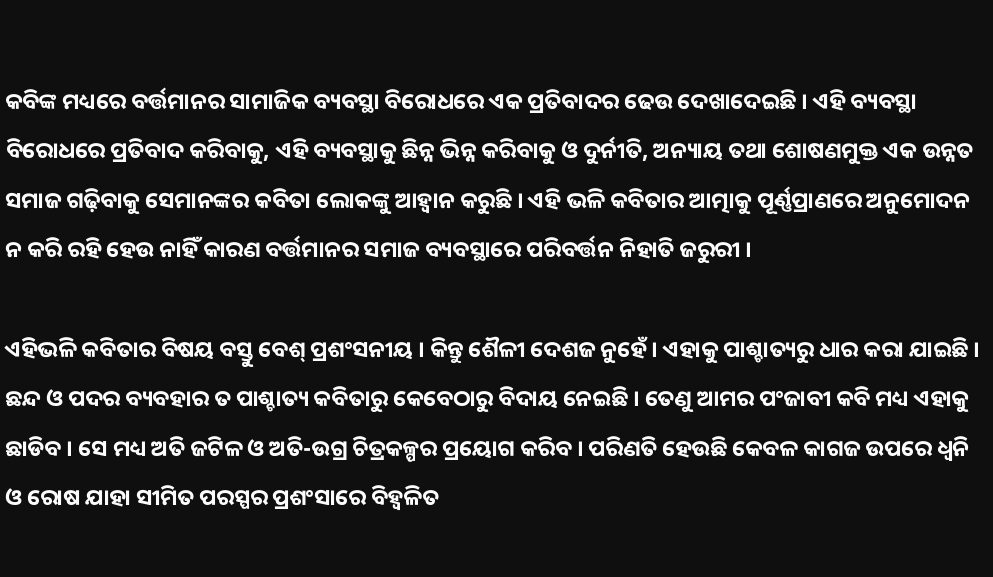କବିଙ୍କ ମଧ୍ୟରେ ବର୍ତ୍ତମାନର ସାମାଜିକ ବ୍ୟବସ୍ଥା ବିରୋଧରେ ଏକ ପ୍ରତିବାଦର ଢେଉ ଦେଖାଦେଇଛି । ଏହି ବ୍ୟବସ୍ଥା ବିରୋଧରେ ପ୍ରତିବାଦ କରିବାକୁ, ଏହି ବ୍ୟବସ୍ଥାକୁ ଛିନ୍ନ ଭିନ୍ନ କରିବାକୁ ଓ ଦୁର୍ନୀତି, ଅନ୍ୟାୟ ତଥା ଶୋଷଣମୁକ୍ତ ଏକ ଉନ୍ନତ ସମାଜ ଗଢ଼ିବାକୁ ସେମାନଙ୍କର କବିତା ଲୋକଙ୍କୁ ଆହ୍ୱାନ କରୁଛି । ଏହି ଭଳି କବିତାର ଆତ୍ମାକୁ ପୂର୍ଣ୍ଣପ୍ରାଣରେ ଅନୁମୋଦନ ନ କରି ରହି ହେଉ ନାହିଁ କାରଣ ବର୍ତ୍ତମାନର ସମାଜ ବ୍ୟବସ୍ଥାରେ ପରିବର୍ତ୍ତନ ନିହାତି ଜରୁରୀ ।

ଏହିଭଳି କବିତାର ବିଷୟ ବସ୍ତୁ ବେଶ୍ ପ୍ରଶଂସନୀୟ । କିନ୍ତୁ ଶୈଳୀ ଦେଶଜ ନୁହେଁ । ଏହାକୁ ପାଶ୍ଚାତ୍ୟରୁ ଧାର କରା ଯାଇଛି । ଛନ୍ଦ ଓ ପଦର ବ୍ୟବହାର ତ ପାଶ୍ଚାତ୍ୟ କବିତାରୁ କେବେଠାରୁ ବିଦାୟ ନେଇଛି । ତେଣୁ ଆମର ପଂଜାବୀ କବି ମଧ୍ୟ ଏହାକୁ ଛାଡିବ । ସେ ମଧ୍ୟ ଅତି ଜଟିଳ ଓ ଅତି-ଉଗ୍ର ଚିତ୍ରକଳ୍ପର ପ୍ରୟୋଗ କରିବ । ପରିଣତି ହେଉଛି କେବଳ କାଗଜ ଉପରେ ଧ୍ୱନି ଓ ରୋଷ ଯାହା ସୀମିତ ପରସ୍ପର ପ୍ରଶଂସାରେ ବିହ୍ୱଳିତ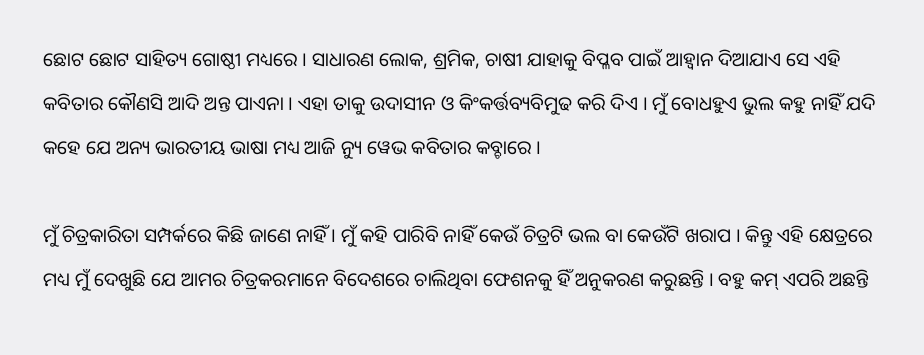ଛୋଟ ଛୋଟ ସାହିତ୍ୟ ଗୋଷ୍ଠୀ ମଧ୍ୟରେ । ସାଧାରଣ ଲୋକ, ଶ୍ରମିକ, ଚାଷୀ ଯାହାକୁ ବିପ୍ଳବ ପାଇଁ ଆହ୍ୱାନ ଦିଆଯାଏ ସେ ଏହି କବିତାର କୌଣସି ଆଦି ଅନ୍ତ ପାଏନା । ଏହା ତାକୁ ଉଦାସୀନ ଓ କିଂକର୍ତ୍ତବ୍ୟବିମୁଢ କରି ଦିଏ । ମୁଁ ବୋଧହୁଏ ଭୁଲ କହୁ ନାହିଁ ଯଦି କହେ ଯେ ଅନ୍ୟ ଭାରତୀୟ ଭାଷା ମଧ୍ୟ ଆଜି ନ୍ୟୁ ୱେଭ କବିତାର କବ୍ଚାରେ ।

ମୁଁ ଚିତ୍ରକାରିତା ସମ୍ପର୍କରେ କିଛି ଜାଣେ ନାହିଁ । ମୁଁ କହି ପାରିବି ନାହିଁ କେଉଁ ଚିତ୍ରଟି ଭଲ ବା କେଉଁଟି ଖରାପ । କିନ୍ତୁ ଏହି କ୍ଷେତ୍ରରେ ମଧ୍ୟ ମୁଁ ଦେଖୁଛି ଯେ ଆମର ଚିତ୍ରକରମାନେ ବିଦେଶରେ ଚାଲିଥିବା ଫେଶନକୁ ହିଁ ଅନୁକରଣ କରୁଛନ୍ତି । ବହୁ କମ୍ ଏପରି ଅଛନ୍ତି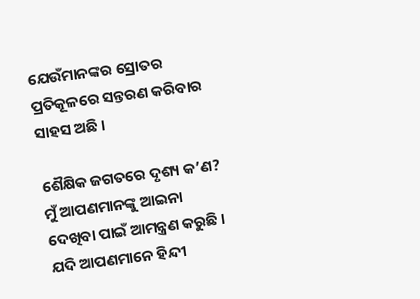ଯେଉଁମାନଙ୍କର ସ୍ରୋତର ପ୍ରତିକୂଳରେ ସନ୍ତରଣ କରିବାର ସାହସ ଅଛି ।

ଶୈକ୍ଷିକ ଜଗତରେ ଦୃଶ୍ୟ କ’ଣ? ମୁଁ ଆପଣମାନଙ୍କୁ ଆଇନା ଦେଖିବା ପାଇଁ ଆମନ୍ତ୍ରଣ କରୁଛି । ଯଦି ଆପଣମାନେ ହିନ୍ଦୀ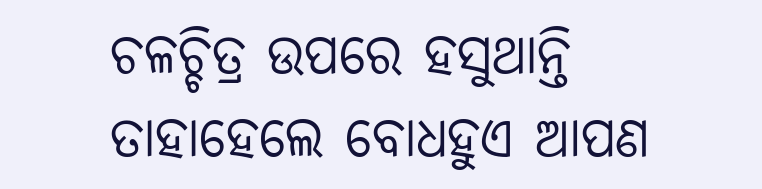ଚଳଚ୍ଚିତ୍ର ଉପରେ ହସୁଥାନ୍ତି ତାହାହେଲେ ବୋଧହୁଏ ଆପଣ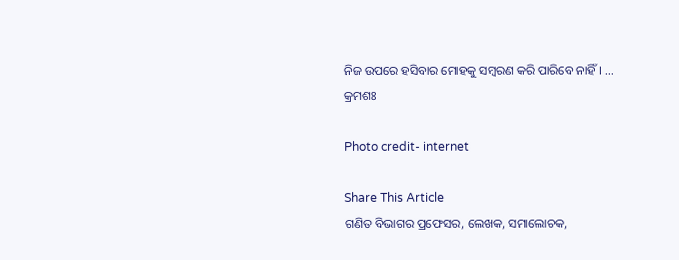ନିଜ ଉପରେ ହସିବାର ମୋହକୁ ସମ୍ବରଣ କରି ପାରିବେ ନାହିଁ । … କ୍ରମଶଃ

Photo credit- internet

Share This Article
ଗଣିତ ବିଭାଗର ପ୍ରଫେସର, ଲେଖକ, ସମାଲୋଚକ,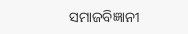ସମାଜବିଜ୍ଞାନୀ